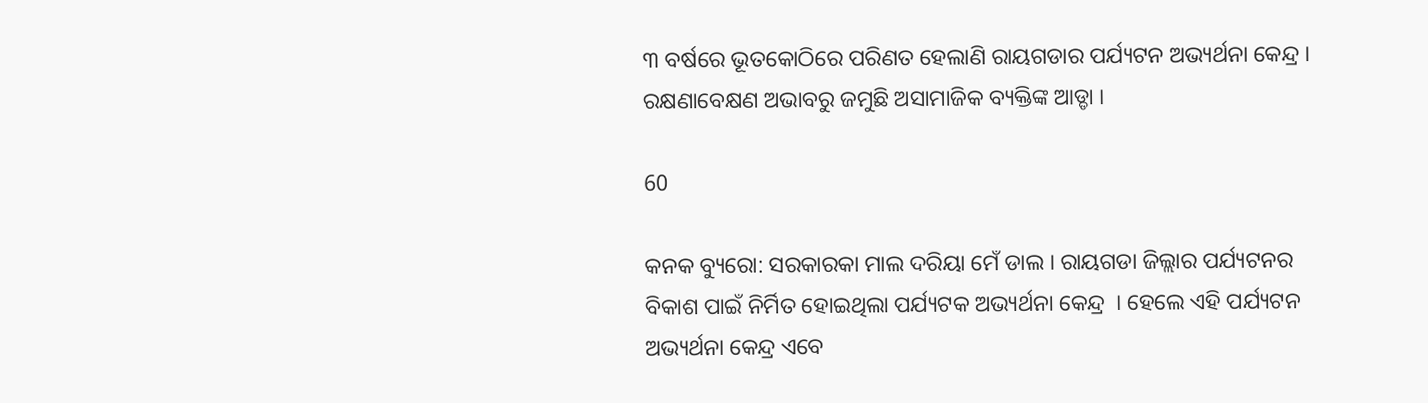୩ ବର୍ଷରେ ଭୂତକୋଠିରେ ପରିଣତ ହେଲାଣି ରାୟଗଡାର ପର୍ଯ୍ୟଟନ ଅଭ୍ୟର୍ଥନା କେନ୍ଦ୍ର । ରକ୍ଷଣାବେକ୍ଷଣ ଅଭାବରୁ ଜମୁଛି ଅସାମାଜିକ ବ୍ୟକ୍ତିଙ୍କ ଆଡ୍ଡା ।

60

କନକ ବ୍ୟୁରୋ: ସରକାରକା ମାଲ ଦରିୟା ମେଁ ଡାଲ । ରାୟଗଡା ଜିଲ୍ଲାର ପର୍ଯ୍ୟଟନର ବିକାଶ ପାଇଁ ନିର୍ମିତ ହୋଇଥିଲା ପର୍ଯ୍ୟଟକ ଅଭ୍ୟର୍ଥନା କେନ୍ଦ୍ର  । ହେଲେ ଏହି ପର୍ଯ୍ୟଟନ ଅଭ୍ୟର୍ଥନା କେନ୍ଦ୍ର ଏବେ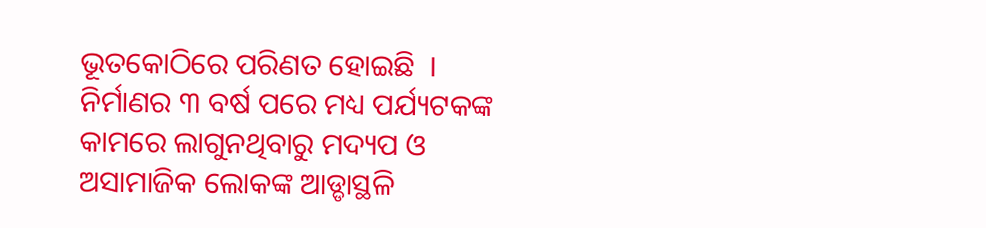ଭୂତକୋଠିରେ ପରିଣତ ହୋଇଛି  । ନିର୍ମାଣର ୩ ବର୍ଷ ପରେ ମଧ୍ୟ ପର୍ଯ୍ୟଟକଙ୍କ କାମରେ ଲାଗୁନଥିବାରୁ ମଦ୍ୟପ ଓ ଅସାମାଜିକ ଲୋକଙ୍କ ଆଡ୍ଡାସ୍ଥଳି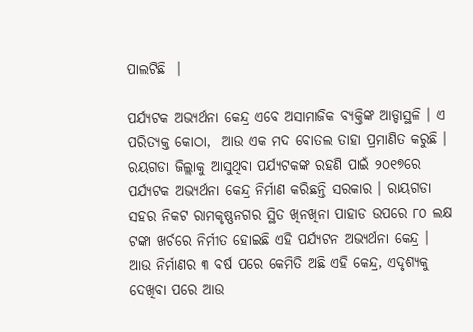ପାଲଟିଛି  ।

ପର୍ଯ୍ୟଟକ ଅଭ୍ୟର୍ଥନା କେନ୍ଦ୍ର ଏବେ ଅସାମାଜିକ ବ୍ୟକ୍ତିଙ୍କ ଆଡ୍ଡାସ୍ଥଳି । ଏ ପରିତ୍ୟକ୍ତ କୋଠା,  ଆଉ ଏକ ମଦ ବୋତଲ ତାହା ପ୍ରମାଣିତ କରୁଛି । ରୟଗଡା ଜିଲ୍ଲାକୁ ଆସୁଥିବା ପର୍ଯ୍ୟଟକଙ୍କ ରହଣି ପାଇଁ ୨୦୧୭ରେ ପର୍ଯ୍ୟଟକ ଅଭ୍ୟର୍ଥନା କେନ୍ଦ୍ର ନିର୍ମାଣ କରିଛନ୍ତି ସରକାର । ରାୟଗଡା ସହର ନିକଟ ରାମକୃଷ୍ଣନଗର ସ୍ଥିତ ଖିନଖିନା ପାହାଡ ଉପରେ ୮୦ ଲକ୍ଷ ଟଙ୍କା ଖର୍ଚରେ ନିର୍ମୀତ ହୋଇଛି ଏହି ପର୍ଯ୍ୟଟନ ଅଭ୍ୟର୍ଥନା କେନ୍ଦ୍ର । ଆଉ ନିର୍ମାଣର ୩ ବର୍ଷ ପରେ କେମିତି ଅଛି ଏହି କେନ୍ଦ୍ର, ଏଦୃଶ୍ୟକୁ ଦେଖିବା ପରେ ଆଉ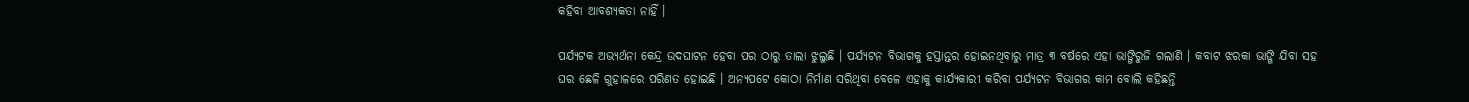କହିବା ଆବଶ୍ୟକତା ନାହିଁ ।

ପର୍ଯ୍ୟଟକ ଅଭ୍ୟର୍ଥନା କେନ୍ଦ୍ର ଉଦଘାଟନ ହେବା ପର ଠାରୁ ତାଲା ଝୁଲୁଛି । ପର୍ଯ୍ୟଟନ ବିଭାଗକୁ ହସ୍ତାନ୍ତର ହୋଇନଥିବାରୁ ମାତ୍ର ୩ ବର୍ଷରେ ଏହା ଭାଙ୍ଗିରୁଜି ଗଲାଣି । କବାଟ ଝରକା ଭାଙ୍ଗି ଯିବା ସହ ଘର ଛେଳି ଗୁହାଳରେ ପରିଣତ ହୋଇଛି । ଅନ୍ୟପଟେ କୋଠା ନିର୍ମାଣ ସରିଥିବା ବେଳେ ଏହାକୁ କାର୍ଯ୍ୟକାରୀ କରିବା ପର୍ଯ୍ୟଟନ ବିଭାଗର କାମ ବୋଲି କହିଛନ୍ତି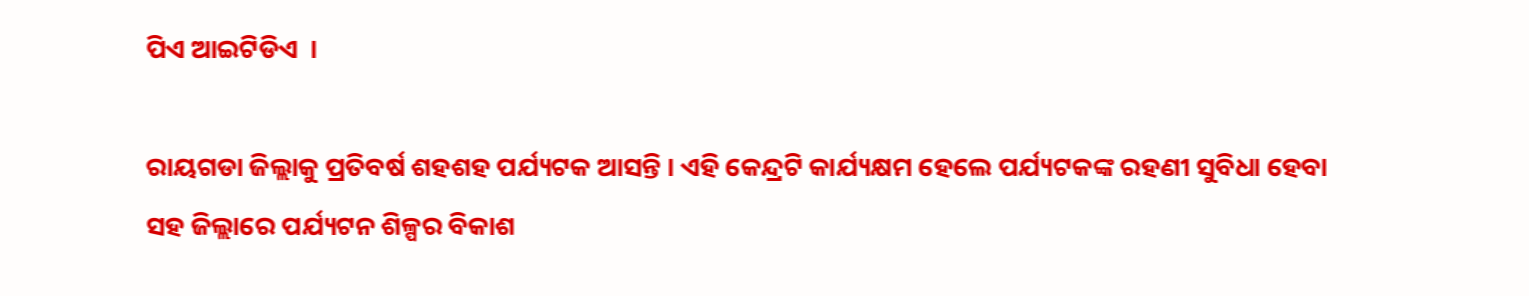ପିଏ ଆଇଟିଡିଏ  ।

ରାୟଗଡା ଜିଲ୍ଲାକୁ ପ୍ରତିବର୍ଷ ଶହଶହ ପର୍ଯ୍ୟଟକ ଆସନ୍ତି । ଏହି କେନ୍ଦ୍ରଟି କାର୍ଯ୍ୟକ୍ଷମ ହେଲେ ପର୍ଯ୍ୟଟକଙ୍କ ରହଣୀ ସୁବିଧା ହେବା ସହ ଜିଲ୍ଲାରେ ପର୍ଯ୍ୟଟନ ଶିଳ୍ପର ବିକାଶ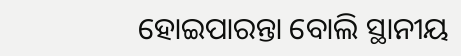ହୋଇପାରନ୍ତା ବୋଲି ସ୍ଥାନୀୟ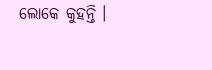ଲୋକେ କୁହନ୍ତି ।